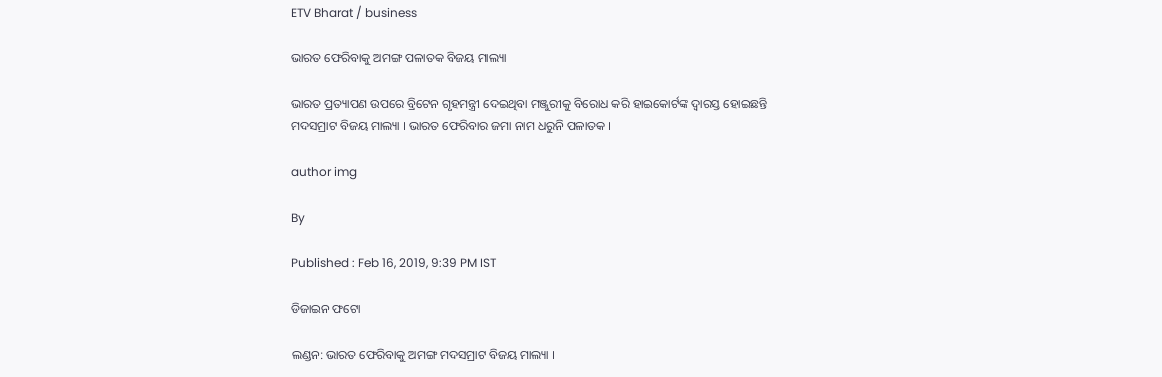ETV Bharat / business

ଭାରତ ଫେରିବାକୁ ଅମଙ୍ଗ ପଳାତକ ବିଜୟ ମାଲ୍ୟା

ଭାରତ ପ୍ରତ୍ୟାପଣ ଉପରେ ବ୍ରିଟେନ ଗୃହମନ୍ତ୍ରୀ ଦେଇଥିବା ମଞ୍ଜୁରୀକୁ ବିରୋଧ କରି ହାଇକୋର୍ଟଙ୍କ ଦ୍ୱାରସ୍ତ ହୋଇଛନ୍ତି ମଦସମ୍ରାଟ ବିଜୟ ମାଲ୍ୟା । ଭାରତ ଫେରିବାର ଜମା ନାମ ଧରୁନି ପଳାତକ ।

author img

By

Published : Feb 16, 2019, 9:39 PM IST

ଡିଜାଇନ ଫଟୋ

ଲଣ୍ଡନ: ଭାରତ ଫେରିବାକୁ ଅମଙ୍ଗ ମଦସମ୍ରାଟ ବିଜୟ ମାଲ୍ୟା ।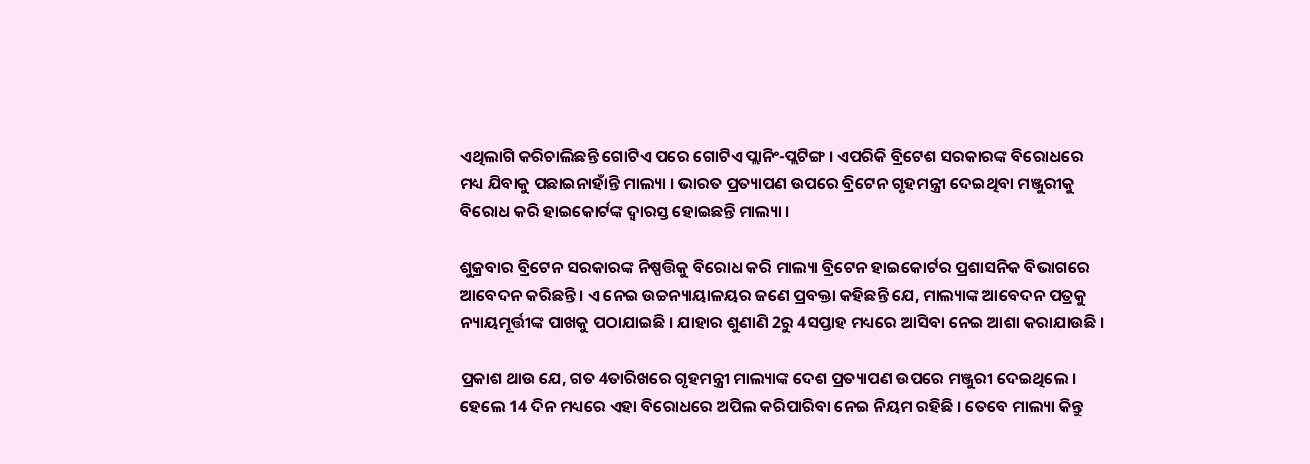ଏଥିଲାଗି କରିଚାଲିଛନ୍ତି ଗୋଟିଏ ପରେ ଗୋଟିଏ ପ୍ଲାନିଂ-ପ୍ଲଟିଙ୍ଗ । ଏପରିକି ବ୍ରିଟେଶ ସରକାରଙ୍କ ବିରୋଧରେ ମଧ୍ୟ ଯିବାକୁ ପଛାଇନାହାଁନ୍ତି ମାଲ୍ୟା । ଭାରତ ପ୍ରତ୍ୟାପଣ ଉପରେ ବ୍ରିଟେନ ଗୃହମନ୍ତ୍ରୀ ଦେଇଥିବା ମଞ୍ଜୁରୀକୁ ବିରୋଧ କରି ହାଇକୋର୍ଟଙ୍କ ଦ୍ବାରସ୍ତ ହୋଇଛନ୍ତି ମାଲ୍ୟା ।

ଶୁକ୍ରବାର ବ୍ରିଟେନ ସରକାରଙ୍କ ନିଷ୍ପତ୍ତିକୁ ବିରୋଧ କରି ମାଲ୍ୟା ବ୍ରିଟେନ ହାଇକୋର୍ଟର ପ୍ରଶାସନିକ ବିଭାଗରେ ଆବେଦନ କରିଛନ୍ତି । ଏ ନେଇ ଉଚ୍ଚନ୍ୟାୟାଳୟର ଜଣେ ପ୍ରବକ୍ତା କହିଛନ୍ତି ଯେ, ମାଲ୍ୟାଙ୍କ ଆବେଦନ ପତ୍ରକୁ ନ୍ୟାୟମୂର୍ତ୍ତୀଙ୍କ ପାଖକୁ ପଠାଯାଇଛି । ଯାହାର ଶୁଣାଣି 2ରୁ 4ସପ୍ତାହ ମଧ୍ୟରେ ଆସିବା ନେଇ ଆଶା କରାଯାଉଛି ।

ପ୍ରକାଶ ଥାଉ ଯେ, ଗତ 4ତାରିଖରେ ଗୃହମନ୍ତ୍ରୀ ମାଲ୍ୟାଙ୍କ ଦେଶ ପ୍ରତ୍ୟାପଣ ଉପରେ ମଞ୍ଜୁରୀ ଦେଇଥିଲେ । ହେଲେ 14 ଦିନ ମଧ୍ୟରେ ଏହା ବିରୋଧରେ ଅପିଲ କରିପାରିବା ନେଇ ନିୟମ ରହିଛି । ତେବେ ମାଲ୍ୟା କିନ୍ତୁ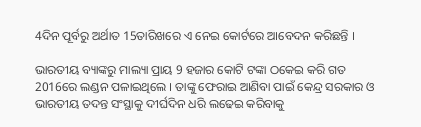4ଦିନ ପୂର୍ବରୁ ଅର୍ଥାତ 15ତାରିଖରେ ଏ ନେଇ କୋର୍ଟରେ ଆବେଦନ କରିଛନ୍ତି ।

ଭାରତୀୟ ବ୍ୟାଙ୍କରୁ ମାଲ୍ୟା ପ୍ରାୟ 9 ହଜାର କୋଟି ଟଙ୍କା ଠକେଇ କରି ଗତ 2016ରେ ଲଣ୍ଡନ ପଳାଇଥିଲେ । ତାଙ୍କୁ ଫେରାଇ ଆଣିବା ପାଇଁ କେନ୍ଦ୍ର ସରକାର ଓ ଭାରତୀୟ ତଦନ୍ତ ସଂସ୍ଥାକୁ ଦୀର୍ଘଦିନ ଧରି ଲଢେଇ କରିବାକୁ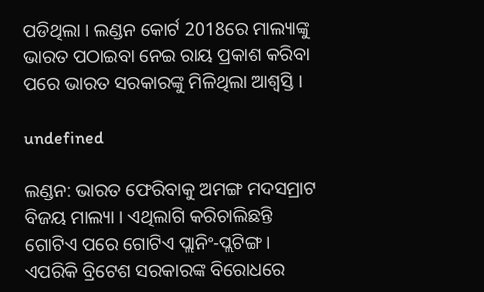ପଡିଥିଲା । ଲଣ୍ଡନ କୋର୍ଟ 2018ରେ ମାଲ୍ୟାଙ୍କୁ ଭାରତ ପଠାଇବା ନେଇ ରାୟ ପ୍ରକାଶ କରିବା ପରେ ଭାରତ ସରକାରଙ୍କୁ ମିଳିଥିଲା ଆଶ୍ବସ୍ତି ।

undefined

ଲଣ୍ଡନ: ଭାରତ ଫେରିବାକୁ ଅମଙ୍ଗ ମଦସମ୍ରାଟ ବିଜୟ ମାଲ୍ୟା । ଏଥିଲାଗି କରିଚାଲିଛନ୍ତି ଗୋଟିଏ ପରେ ଗୋଟିଏ ପ୍ଲାନିଂ-ପ୍ଲଟିଙ୍ଗ । ଏପରିକି ବ୍ରିଟେଶ ସରକାରଙ୍କ ବିରୋଧରେ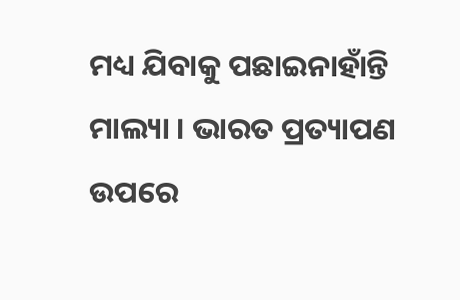ମଧ୍ୟ ଯିବାକୁ ପଛାଇନାହାଁନ୍ତି ମାଲ୍ୟା । ଭାରତ ପ୍ରତ୍ୟାପଣ ଉପରେ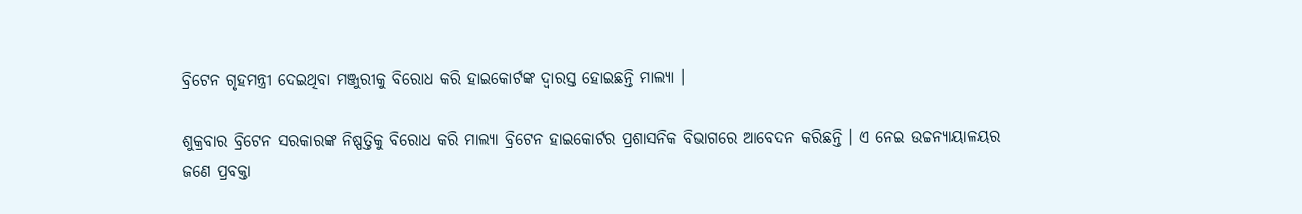ବ୍ରିଟେନ ଗୃହମନ୍ତ୍ରୀ ଦେଇଥିବା ମଞ୍ଜୁରୀକୁ ବିରୋଧ କରି ହାଇକୋର୍ଟଙ୍କ ଦ୍ବାରସ୍ତ ହୋଇଛନ୍ତି ମାଲ୍ୟା ।

ଶୁକ୍ରବାର ବ୍ରିଟେନ ସରକାରଙ୍କ ନିଷ୍ପତ୍ତିକୁ ବିରୋଧ କରି ମାଲ୍ୟା ବ୍ରିଟେନ ହାଇକୋର୍ଟର ପ୍ରଶାସନିକ ବିଭାଗରେ ଆବେଦନ କରିଛନ୍ତି । ଏ ନେଇ ଉଚ୍ଚନ୍ୟାୟାଳୟର ଜଣେ ପ୍ରବକ୍ତା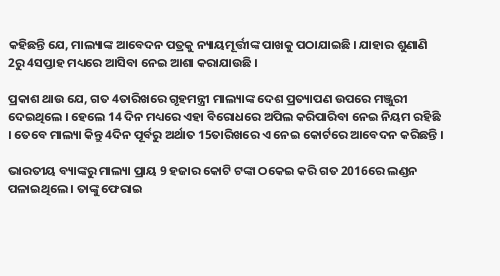କହିଛନ୍ତି ଯେ, ମାଲ୍ୟାଙ୍କ ଆବେଦନ ପତ୍ରକୁ ନ୍ୟାୟମୂର୍ତ୍ତୀଙ୍କ ପାଖକୁ ପଠାଯାଇଛି । ଯାହାର ଶୁଣାଣି 2ରୁ 4ସପ୍ତାହ ମଧ୍ୟରେ ଆସିବା ନେଇ ଆଶା କରାଯାଉଛି ।

ପ୍ରକାଶ ଥାଉ ଯେ, ଗତ 4ତାରିଖରେ ଗୃହମନ୍ତ୍ରୀ ମାଲ୍ୟାଙ୍କ ଦେଶ ପ୍ରତ୍ୟାପଣ ଉପରେ ମଞ୍ଜୁରୀ ଦେଇଥିଲେ । ହେଲେ 14 ଦିନ ମଧ୍ୟରେ ଏହା ବିରୋଧରେ ଅପିଲ କରିପାରିବା ନେଇ ନିୟମ ରହିଛି । ତେବେ ମାଲ୍ୟା କିନ୍ତୁ 4ଦିନ ପୂର୍ବରୁ ଅର୍ଥାତ 15ତାରିଖରେ ଏ ନେଇ କୋର୍ଟରେ ଆବେଦନ କରିଛନ୍ତି ।

ଭାରତୀୟ ବ୍ୟାଙ୍କରୁ ମାଲ୍ୟା ପ୍ରାୟ 9 ହଜାର କୋଟି ଟଙ୍କା ଠକେଇ କରି ଗତ 2016ରେ ଲଣ୍ଡନ ପଳାଇଥିଲେ । ତାଙ୍କୁ ଫେରାଇ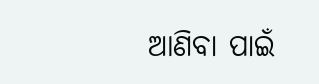ଆଣିବା ପାଇଁ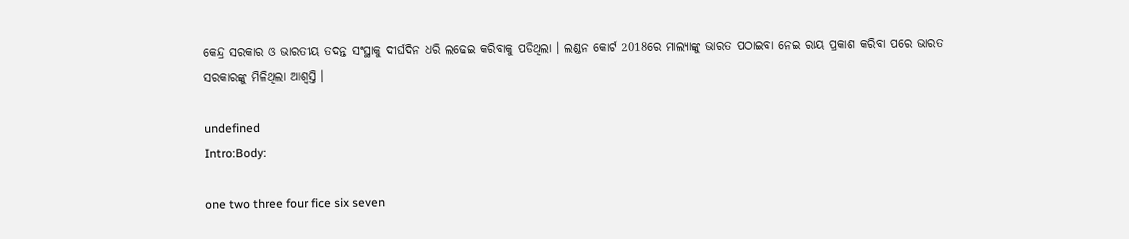କେନ୍ଦ୍ର ସରକାର ଓ ଭାରତୀୟ ତଦନ୍ତ ସଂସ୍ଥାକୁ ଦୀର୍ଘଦିନ ଧରି ଲଢେଇ କରିବାକୁ ପଡିଥିଲା । ଲଣ୍ଡନ କୋର୍ଟ 2018ରେ ମାଲ୍ୟାଙ୍କୁ ଭାରତ ପଠାଇବା ନେଇ ରାୟ ପ୍ରକାଶ କରିବା ପରେ ଭାରତ ସରକାରଙ୍କୁ ମିଳିଥିଲା ଆଶ୍ବସ୍ତି ।

undefined
Intro:Body:

one two three four fice six seven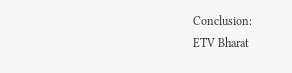Conclusion:
ETV Bharat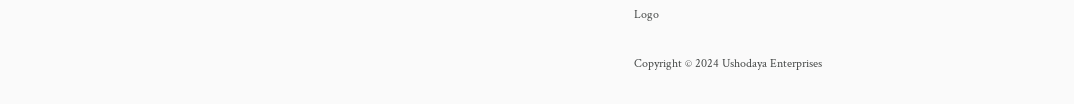Logo

Copyright © 2024 Ushodaya Enterprises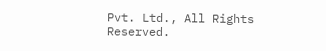Pvt. Ltd., All Rights Reserved.